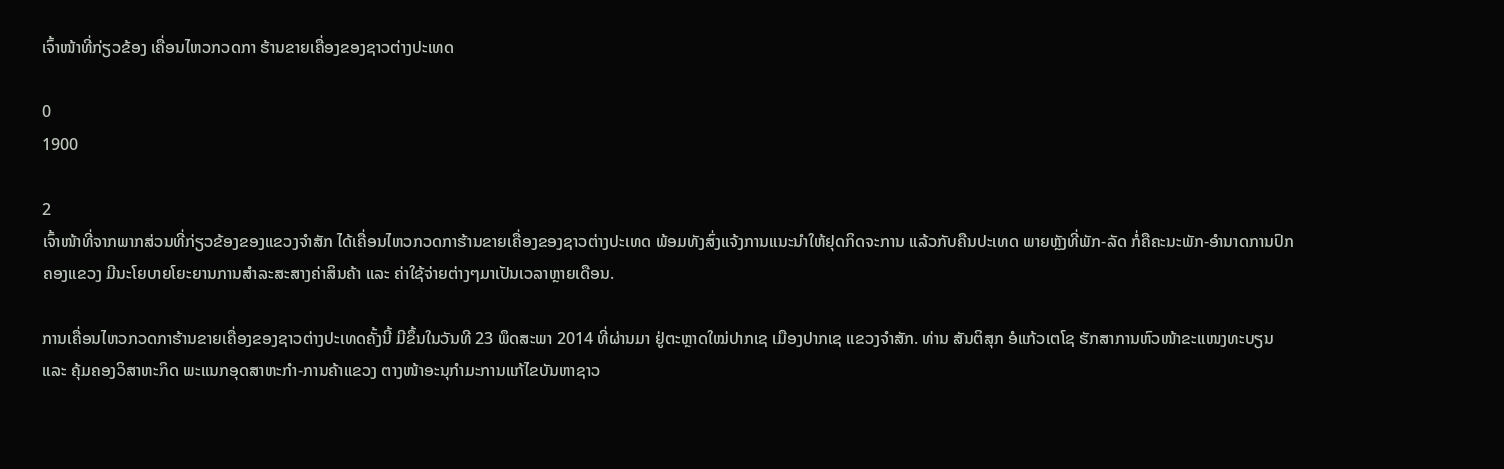ເຈົ້າໜ້າທີ່ກ່ຽວຂ້ອງ ເຄື່ອນໄຫວກວດກາ ຮ້ານຂາຍເຄື່ອງຂອງຊາວຕ່າງປະເທດ

0
1900

2
ເຈົ້າໜ້າທີ່ຈາກພາກສ່ວນທີ່ກ່ຽວຂ້ອງຂອງແຂວງຈໍາສັກ ໄດ້ເຄື່ອນໄຫວກວດກາຮ້ານຂາຍເຄື່ອງຂອງຊາວຕ່າງປະເທດ ພ້ອມທັງສົ່ງແຈ້ງການແນະນໍາໃຫ້ຢຸດກິດຈະການ ແລ້ວກັບຄືນປະເທດ ພາຍຫຼັງທີ່ພັກ-ລັດ ກໍ່ຄືຄະນະພັກ-ອໍານາດການປົກຄອງແຂວງ ມີນະໂຍບາຍໂຍະຍານການສໍາລະສະສາງຄ່າສິນຄ້າ ແລະ ຄ່າໃຊ້ຈ່າຍຕ່າງໆມາເປັນເວລາຫຼາຍເດືອນ.

ການເຄື່ອນໄຫວກວດກາຮ້ານຂາຍເຄື່ອງຂອງຊາວຕ່າງປະເທດຄັ້ງນີ້ ມີຂຶ້ນໃນວັນທີ 23 ພຶດສະພາ 2014 ທີ່ຜ່ານມາ ຢູ່ຕະຫຼາດໃໝ່ປາກເຊ ເມືອງປາກເຊ ແຂວງຈໍາສັກ. ທ່ານ ສັນຕິສຸກ ອໍແກ້ວເຕໂຊ ຮັກສາການຫົວໜ້າຂະແໜງທະບຽນ ແລະ ຄຸ້ມຄອງວິສາຫະກິດ ພະແນກອຸດສາຫະກໍາ-ການຄ້າແຂວງ ຕາງໜ້າອະນຸກໍາມະການແກ້ໄຂບັນຫາຊາວ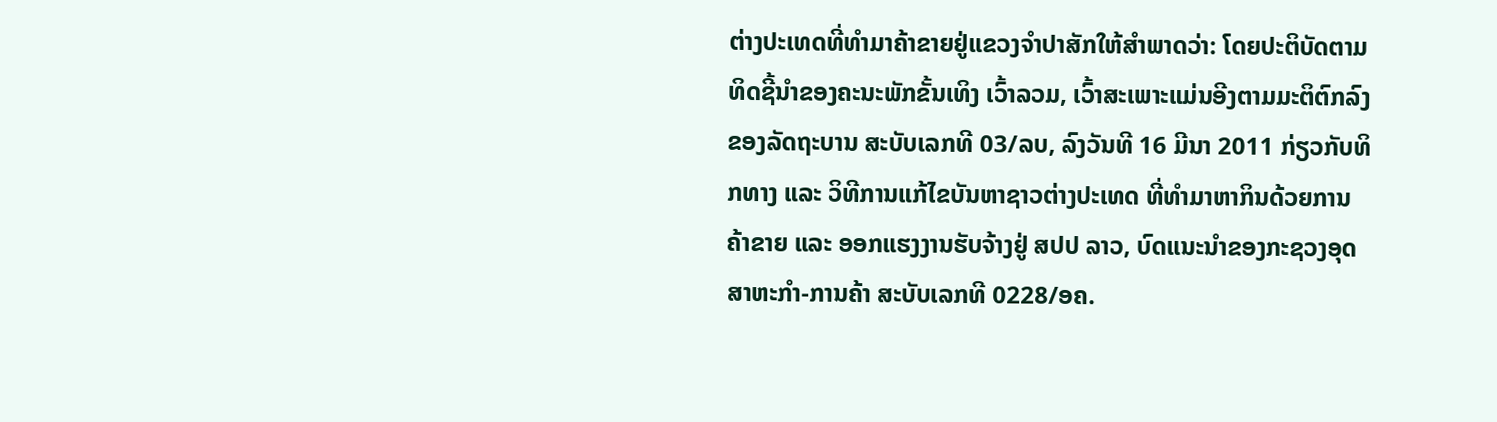ຕ່າງປະເທດທີ່ທໍາມາຄ້າຂາຍຢູ່ແຂວງຈໍາປາສັກໃຫ້ສໍາພາດວ່າ: ໂດຍປະຕິບັດຕາມທິດຊີ້ນໍາຂອງຄະນະພັກຂັ້ນເທິງ ເວົ້າລວມ, ເວົ້າສະເພາະແມ່ນອີງຕາມມະຕິຕົກລົງຂອງລັດຖະບານ ສະບັບເລກທີ 03/ລບ, ລົງວັນທີ 16 ມີນາ 2011 ກ່ຽວກັບທິກທາງ ແລະ ວິທີການແກ້ໄຂບັນຫາຊາວຕ່າງປະເທດ ທີ່ທໍາມາຫາກິນດ້ວຍການຄ້າຂາຍ ແລະ ອອກແຮງງານຮັບຈ້າງຢູ່ ສປປ ລາວ, ບົດແນະນໍາຂອງກະຊວງອຸດສາຫະກໍາ-ການຄ້າ ສະບັບເລກທີ 0228/ອຄ.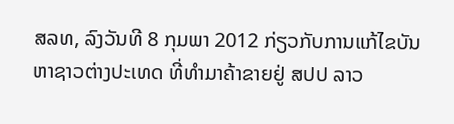ສລທ, ລົງວັນທີ 8 ກຸມພາ 2012 ກ່ຽວກັບການແກ້ໄຂບັນຫາຊາວຕ່າງປະເທດ ທີ່ທໍາມາຄ້າຂາຍຢູ່ ສປປ ລາວ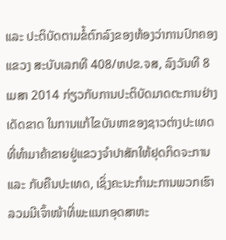ແລະ ປະຕິບັດຕາມຂໍ້ຕົກລົງຂອງຫ້ອງວ່າການປົກຄອງແຂວງ ສະບັບເລກທີ 408/ຫປຂ.ຈສ, ລົງວັນທີ 8 ເມສາ 2014 ກ່ຽວກັບການປະຕິບັດມາດຕະການຢ່າງເດັດຂາດ ໃນການແກ້ໄຂບັນຫາຂອງຊາວຕ່າງປະເທດ ທີ່ທໍາມາຄ້າຂາຍຢູ່ແຂວງຈໍາປາສັກໃຫ້ຢຸດກິດຈະການ ແລະ ກັບຄືນປະເທດ, ເຊິ່ງຄະນະກໍາມະການພວກເຮົາລວມມີເຈົ້າໜ້າທີ່ພະແນກອຸດສາຫະ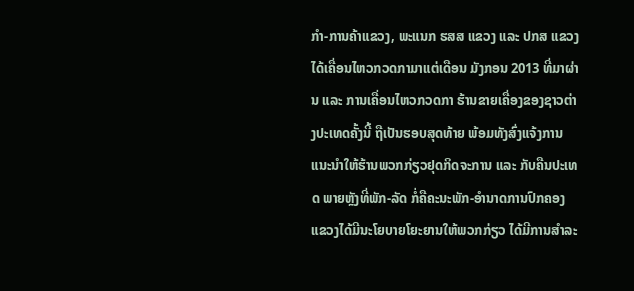ກໍາ-ການຄ້າແຂວງ, ພະແນກ ຮສສ ແຂວງ ແລະ ປກສ ແຂວງ ໄດ້ເຄື່ອນໄຫວກວດກາມາແຕ່ເດືອນ ມັງກອນ 2013 ທີ່ມາຜ່ານ ແລະ ການເຄື່ອນໄຫວກວດກາ ຮ້ານຂາຍເຄື່ອງຂອງຊາວຕ່າງປະເທດຄັ້ງນີ້ ຖືເປັນຮອບສຸດທ້າຍ ພ້ອມທັງສົ່ງແຈ້ງການແນະນໍາໃຫ້ຮ້ານພວກກ່ຽວຢຸດກິດຈະການ ແລະ ກັບຄືນປະເທດ ພາຍຫຼັງທີ່ພັກ-ລັດ ກໍ່ຄືຄະນະພັກ-ອໍານາດການປົກຄອງ ແຂວງໄດ້ມີນະໂຍບາຍໂຍະຍານໃຫ້ພວກກ່ຽວ ໄດ້ມີການສໍາລະ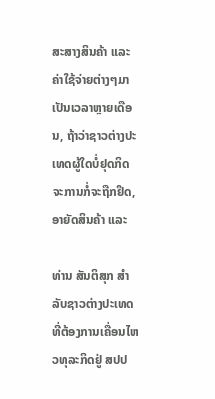ສະສາງສິນຄ້າ ແລະ ຄ່າໃຊ້ຈ່າຍຕ່າງໆມາເປັນເວລາຫຼາຍເດືອນ, ຖ້າວ່າຊາວຕ່າງປະເທດຜູ້ໃດບ່ໍຢຸດກິດຈະການກໍ່ຈະຖືກຢຶດ, ອາຍັດສິນຄ້າ ແລະ

ທ່ານ ສັນຕິສຸກ ສໍາລັບຊາວຕ່າງປະເທດ ທີ່ຕ້ອງການເຄື່ອນໄຫວທຸລະກິດຢູ່ ສປປ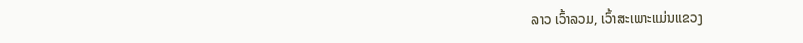ລາວ ເວົ້າລວມ, ເວົ້າສະເພາະແມ່ນແຂວງ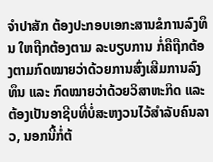ຈໍາປາສັກ ຕ້ອງປະກອບເອກະສານຂໍການລົງທຶນ ໃຫຖືກຕ້ອງຕາມ ລະບຽບການ ກໍ່ຄືຖືກຕ້ອງຕາມກົດໝາຍວ່າດ້ວຍການສົ່ງເສີມການລົງທຶນ ແລະ ກົດໝາຍວ່າດ້ວຍວິສາຫະກິດ ແລະ ຕ້ອງເປັນອາຊີບທີ່ບໍ່ສະຫງວນໄວ້ສໍາລັບຄົນລາວ, ນອກນີ້ກໍ່ຕ້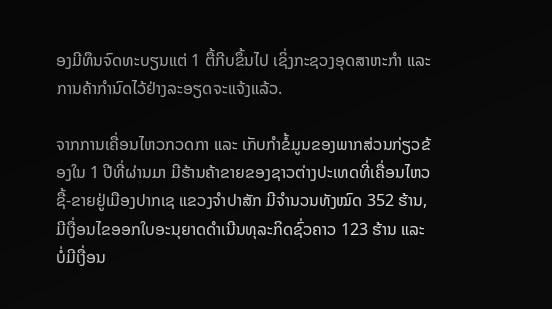ອງມີທຶນຈົດທະບຽນແຕ່ 1 ຕື້ກີບຂຶ້ນໄປ ເຊິ່ງກະຊວງອຸດສາຫະກໍາ ແລະ ການຄ້າກໍານົດໄວ້ຢ່າງລະອຽດຈະແຈ້ງແລ້ວ.

ຈາກການເຄື່ອນໄຫວກວດກາ ແລະ ເກັບກໍາຂໍ້ມູນຂອງພາກສ່ວນກ່ຽວຂ້ອງໃນ 1 ປີທີ່ຜ່ານມາ ມີຮ້ານຄ້າຂາຍຂອງຊາວຕ່າງປະເທດທີ່ເຄື່ອນໄຫວຊື້-ຂາຍຢູ່ເມືອງປາກເຊ ແຂວງຈໍາປາສັກ ມີຈໍານວນທັງໝົດ 352 ຮ້ານ, ມີເງື່ອນໄຂອອກໃບອະນຸຍາດດໍາເນີນທຸລະກິດຊົ່ວຄາວ 123 ຮ້ານ ແລະ ບໍ່ມີເງື່ອນ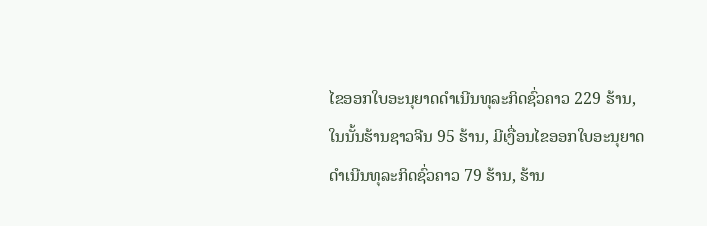ໄຂອອກໃບອະນຸຍາດດໍາເນີນທຸລະກິດຊົ່ວຄາວ 229 ຮ້ານ, ໃນນັ້ນຮ້ານຊາວຈີນ 95 ຮ້ານ, ມີເງື່ອນໄຂອອກໃບອະນຸຍາດດໍາເນີນທຸລະກິດຊົ່ວຄາວ 79 ຮ້ານ, ຮ້ານ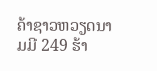ຄ້າຊາວຫວຽດນາມມີ 249 ຮ້າ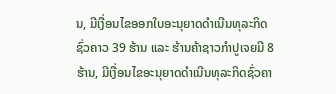ນ, ມີເງື່ອນໄຂອອກໃບອະນຸຍາດດໍາເນີນທຸລະກິດຊົ່ວຄາວ 39 ຮ້ານ ແລະ ຮ້ານຄ້າຊາວກໍາປູເຈຍມີ 8 ຮ້ານ, ມີເງື່ອນໄຂອະນຸຍາດດໍາເນີນທຸລະກິດຊົ່ວຄາ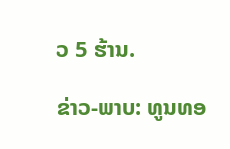ວ 5 ຮ້ານ.

ຂ່າວ-ພາບ: ທູນທອ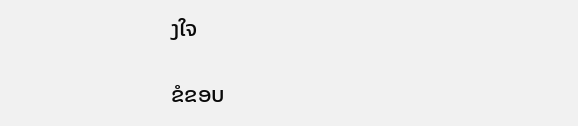ງໃຈ

ຂໍຂອບ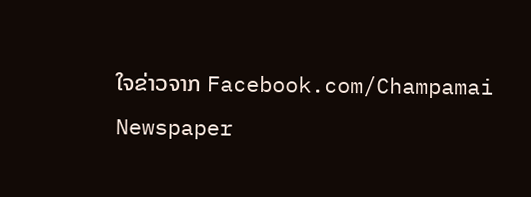ໃຈຂ່າວຈາກ Facebook.com/Champamai Newspaper